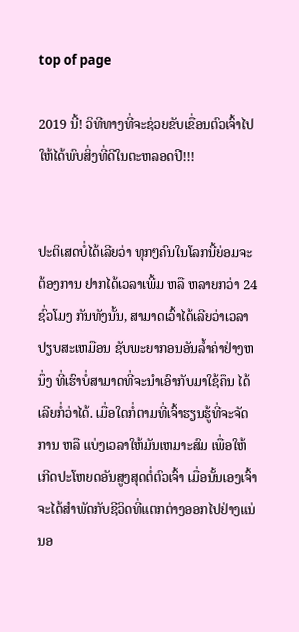top of page

2019 ນີ້! ວິທີທາງທີ່ຈະຊ່ວຍຂັບເຂື່ອນຕົວເຈົ້າໄປໃຫ້ໄດ້ພົບສິ່ງທີ່ດີໃນຕະຫລອດປີ!!!


ປະຕິເສດບໍ່ໄດ້ເລີຍວ່າ ທຸກໆຄົນໃນໂລກນີ້ຍ່ອມຈະຕ້ອງການ ຢາກໄດ້ເວລາເພີ້ມ ຫລື ຫລາຍກວ່າ 24 ຊົ່ວໂມງ ກັນທັງນັ້ນ, ສາມາດເວົ້າໄດ້ເລີຍວ່າເວລາປຽບສະເຫມືອນ ຊັບພະຍາກອນອັນລໍ້າຄ່າຢ່າງຫນຶ່ງ ທີ່ເຮົາບໍ່ສາມາດທີ່ຈະນຳເອົາກັບມາໃຊ້ຄຶນ ໄດ້ເລີຍກໍ່ວ່າໄດ້. ເມື່ອໃດກໍ່ຕາມທີ່ເຈົ້າຮຽນຮູ້ທີ່ຈະຈັດການ ຫລື ແບ່ງເວລາໃຫ້ມັນເຫມາະສົມ ເພື່ອໃຫ້ເກີດປະໂຫຍດອັນສູງສຸດຕໍ່ຕົວເຈົ້າ ເມື່ອນັ້ນເອງເຈົ້າຈະໄດ້ສຳພັດກັບຊີວິດທີ່ແຕກຕ່າງອອກໄປຢ່າງແນ່ນອ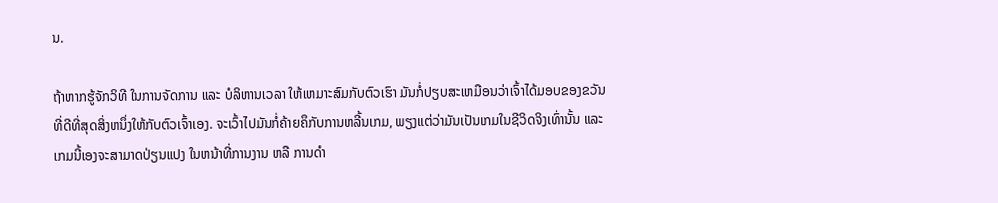ນ.

ຖ້າຫາກຮູ້ຈັກວິທີ ໃນການຈັດການ ແລະ ບໍລິຫານເວລາ ໃຫ້ເຫມາະສົມກັບຕົວເຮົາ ມັນກໍ່ປຽບສະເຫມືອນວ່າເຈົ້າໄດ້ມອບຂອງຂວັນທີ່ດີທີ່ສຸດສິ່ງຫນຶ່ງໃຫ້ກັບຕົວເຈົ້າເອງ. ຈະເວົ້າໄປມັນກໍ່ຄ້າຍຄຶກັບການຫລີ້ນເກມ, ພຽງແຕ່ວ່າມັນເປັນເກມໃນຊີວິດຈິງເທົ່ານັ້ນ ແລະ ເກມນີ້ເອງຈະສາມາດປ່ຽນແປງ ໃນຫນ້າທີ່ການງານ ຫລື ການດຳ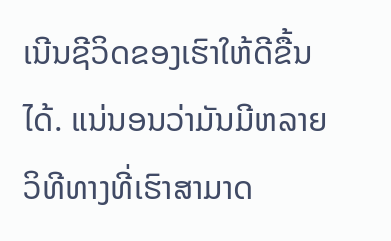ເນີນຊີວິດຂອງເຮົາໃຫ້ດີຂື້ນໄດ້. ແນ່ນອນວ່າມັນມີຫລາຍວິທີທາງທີ່ເຮົາສາມາດ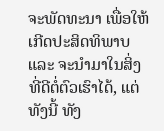ຈະພັດທະນາ ເພື່ອໃຫ້ເກີດປະສິດທິພາບ ແລະ ຈະນຳມາໃນສິ່ງທີ່ດີຕໍ່ຕົວເຮົາໄດ້, ແຕ່ທັງນີ້ ທັງ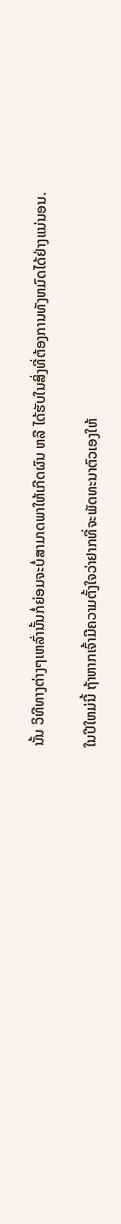ນັ້ນ ວິທີທາງຕ່າງໆເຫລົ່ານັ້ນກໍ່ຍ່ອມຈະບໍ່ສາມາດພາໃຫ້ເກີດຜົນ ຫລື ໄດ້ຮັບໃນສິ່ງທີ່ຕ້ອງການທັງຫມົດໄດ້ຢ່າງແນ່ນອນ.

ໃນປີໃຫມ່ນີ້ ຖ້າຫາກເຈົ້າມີຄວາມຕັ້ງໃຈວ່າຢາກທີ່ຈະພັດທະນາຕົວເອງໃຫ້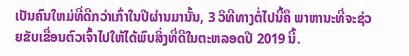ເປັນຄົນໃຫມ່ທີ່ດີກວ່າເກົ່າໃນປີຜ່ານມານັ້ນ, 3 ວິທີທາງຕໍ່ໄປນີ້ຄຶ ພາຫານະທີ່ຈະຊ່ວຍຂັບເຂື່ອນຕົວເຈົ້າໄປໃຫ້ໄດ້ພົບສິ່ງທີ່ດີໃນຕະຫລອດປີ 2019 ນີ້.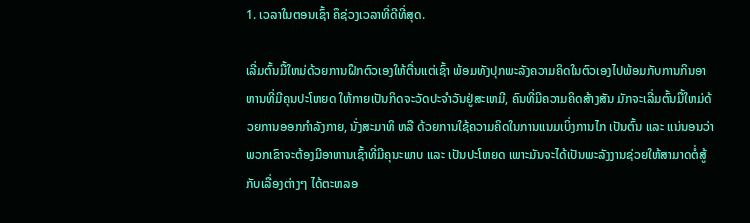1. ເວລາໃນຕອນເຊົ້າ ຄຶຊ່ວງເວລາທີ່ດີທີ່ສຸດ.

ເລີ່ມຕົ້ນມື້ໃຫມ່ດ້ວຍການຝຶກຕົວເອງໃຫ້ຕື່ນແຕ່ເຊົ້າ ພ້ອມທັງປຸກພະລັງຄວາມຄິດໃນຕົວເອງໄປພ້ອມກັບການກິນອາຫານທີ່ມີຄຸນປະໂຫຍດ ໃຫ້ກາຍເປັນກິດຈະວັດປະຈຳວັນຢູ່ສະເຫມີ, ຄົນທີ່ມີຄວາມຄິດສ້າງສັນ ມັກຈະເລີ່ມຕົ້ນມື້ໃຫມ່ດ້ວຍການອອກກໍາລັງກາຍ, ນັ່ງສະມາທິ ຫລື ດ້ວຍການໃຊ້ຄວາມຄິດໃນການແນມເບິ່ງການໄກ ເປັນຕົ້ນ ແລະ ແນ່ນອນວ່າພວກເຂົາຈະຕ້ອງມີອາຫານເຊົ້າທີ່ມີຄຸນະພາບ ແລະ ເປັນປະໂຫຍດ ເພາະມັນຈະໄດ້ເປັນພະລັງງານຊ່ວຍໃຫ້ສາມາດຕໍ່ສູ້ກັບເລື່ອງຕ່າງໆ ໄດ້ຕະຫລອ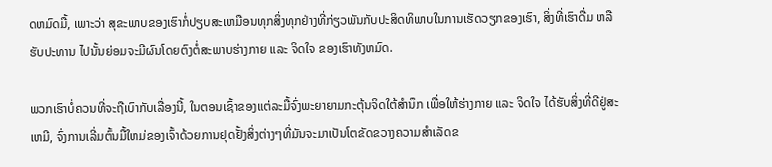ດຫມົດມື້, ເພາະວ່າ ສຸຂະພາບຂອງເຮົາກໍ່ປຽບສະເຫມືອນທຸກສິ່ງທຸກຢ່າງທີ່ກ່ຽວພັນກັບປະສິດທິພາບໃນການເຮັດວຽກຂອງເຮົາ, ສິ່ງທີ່ເຮົາດື່ມ ຫລື ຮັບປະທານ ໄປນັ້ນຍ່ອມຈະມີຜົນໂດຍຕົງຕໍ່ສະພາບຮ່າງກາຍ ແລະ ຈິດໃຈ ຂອງເຮົາທັງຫມົດ.

ພວກເຮົາບໍ່ຄວນທີ່ຈະຖືເບົາກັບເລື່ອງນີ້, ໃນຕອນເຊົ້າຂອງແຕ່ລະມື້ຈົ່ງພະຍາຍາມກະຕຸ້ນຈິດໃຕ້ສໍານຶກ ເພື່ອໃຫ້ຮ່າງກາຍ ແລະ ຈິດໃຈ ໄດ້ຮັບສິ່ງທີ່ດີຢູ່ສະເຫມີ, ຈົ່ງການເລີ່ມຕົ້ນມື້ໃຫມ່ຂອງເຈົ້າດ້ວຍການຢຸດຢັ້ງສິ່ງຕ່າງໆທີ່ມັນຈະມາເປັນໂຕຂັດຂວາງຄວາມສຳເລັດຂ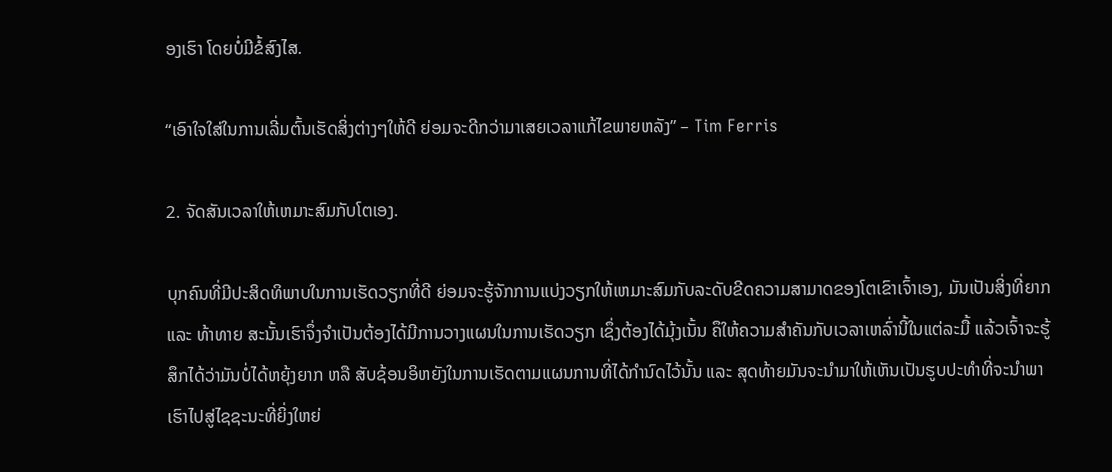ອງເຮົາ ໂດຍບໍ່ມີຂໍ້ສົງໄສ.

“ເອົາໃຈໃສ່ໃນການເລີ່ມຕົ້ນເຮັດສິ່ງຕ່າງໆໃຫ້ດີ ຍ່ອມຈະດີກວ່າມາເສຍເວລາແກ້ໄຂພາຍຫລັງ” – Tim Ferris

2. ຈັດສັນເວລາໃຫ້ເຫມາະສົມກັບໂຕເອງ.

ບຸກຄົນທີ່ມີປະສິດທິພາບໃນການເຮັດວຽກທີ່ດີ ຍ່ອມຈະຮູ້ຈັກການແບ່ງວຽກໃຫ້ເຫມາະສົມກັບລະດັບຂີດຄວາມສາມາດຂອງໂຕເຂົາເຈົ້າເອງ, ມັນເປັນສິ່ງທີ່ຍາກ ແລະ ທ້າທາຍ ສະນັ້ນເຮົາຈຶ່ງຈໍາເປັນຕ້ອງໄດ້ມີການວາງແຜນໃນການເຮັດວຽກ ເຊຶ່ງຕ້ອງໄດ້ມຸ້ງເນັ້ນ ຄຶໃຫ້ຄວາມສຳຄັນກັບເວລາເຫລົ່ານີ້ໃນແຕ່ລະມື້ ແລ້ວເຈົ້າຈະຮູ້ສຶກໄດ້ວ່າມັນບໍ່ໄດ້ຫຍຸ້ງຍາກ ຫລື ສັບຊ້ອນອິຫຍັງໃນການເຮັດຕາມແຜນການທີ່ໄດ້ກຳນົດໄວ້ນັ້ນ ແລະ ສຸດທ້າຍມັນຈະນຳມາໃຫ້ເຫັນເປັນຮູບປະທຳທີ່ຈະນຳພາເຮົາໄປສູ່ໄຊຊະນະທີ່ຍິ່ງໃຫຍ່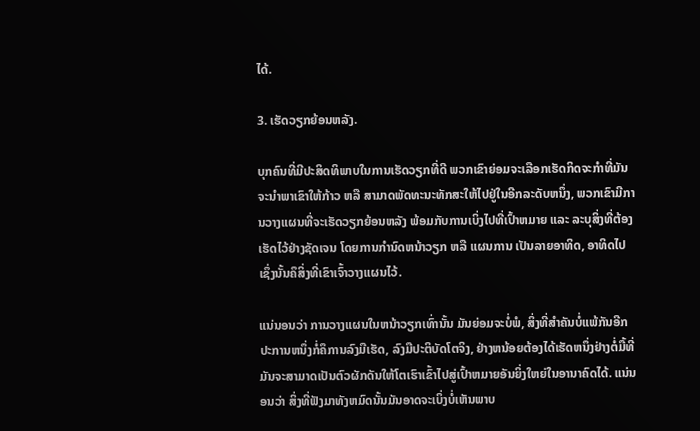ໄດ້.

3. ເຮັດວຽກຍ້ອນຫລັງ.

ບຸກຄົນທີ່ມີປະສິດທິພາບໃນການເຮັດວຽກທີ່ດີ ພວກເຂົາຍ່ອມຈະເລືອກເຮັດກິດຈະກຳທີ່ມັນຈະນຳພາເຂົາໃຫ້ກ້າວ ຫລື ສາມາດພັດທະນະທັກສະໃຫ້ໄປຢູ່ໃນອີກລະດັບຫນຶ່ງ, ພວກເຂົາມີການວາງແຜນທີ່ຈະເຮັດວຽກຍ້ອນຫລັງ ພ້ອມກັບການເບິ່ງໄປທີ່ເປົ້າຫມາຍ ແລະ ລະບຸສິ່ງທີ່ຕ້ອງເຮັດໄວ້ຢ່າງຊັດເຈນ ໂດຍການກຳນົດຫນ້າວຽກ ຫລື ແຜນການ ເປັນລາຍອາທິດ, ອາທິດໄປ ເຊຶ່ງນັ້ນຄຶສິ່ງທີ່ເຂົາເຈົ້າວາງແຜນໄວ້.

ແນ່ນອນວ່າ ການວາງແຜນໃນຫນ້າວຽກເທົ່ານັ້ນ ມັນຍ່ອມຈະບໍ່ພໍ, ສິ່ງທີ່ສໍາຄັນບໍ່ແພ້ກັນອີກປະການຫນຶ່ງກໍ່ຄຶການລົງມືເຮັດ, ລົງມືປະຕິບັດໂຕຈິງ, ຢ່າງຫນ້ອຍຕ້ອງໄດ້ເຮັດຫນຶ່ງຢ່າງຕໍ່ມື້ທີ່ມັນຈະສາມາດເປັນຕົວຜັກດັນໃຫ້ໂຕເຮົາເຂົ້າໄປສູ່ເປົ້າຫມາຍອັນຍິ່ງໃຫຍ່ໃນອານາຄົດໄດ້. ແນ່ນອນວ່າ ສິ່ງທີ່ຟັງມາທັງຫມົດນັ້ນມັນອາດຈະເບິ່ງບໍ່ເຫັນພາບ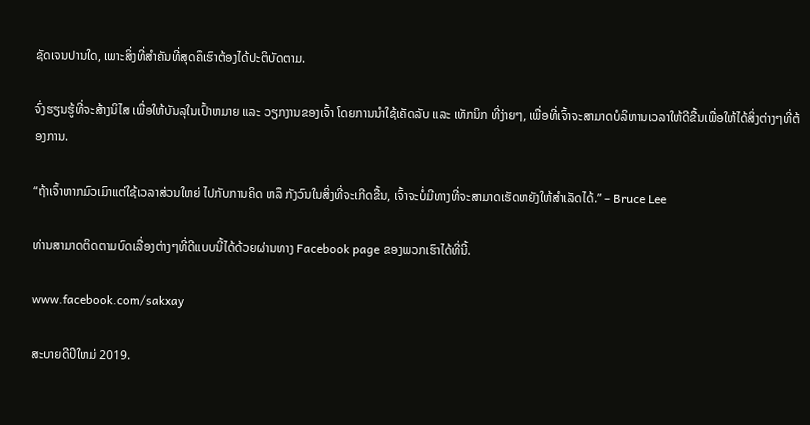ຊັດເຈນປານໃດ, ເພາະສິ່ງທີ່ສໍາຄັນທີ່ສຸດຄຶເຮົາຕ້ອງໄດ້ປະຕິບັດຕາມ.

ຈົ່ງຮຽນຮູ້ທີ່ຈະສ້າງນິໄສ ເພື່ອໃຫ້ບັນລຸໃນເປົ້າຫມາຍ ແລະ ວຽກງານຂອງເຈົ້າ ໂດຍການນຳໃຊ້ເຄັດລັບ ແລະ ເທັກນິກ ທີ່ງ່າຍໆ, ເພື່ອທີ່ເຈົ້າຈະສາມາດບໍລິຫານເວລາໃຫ້ດີຂື້ນເພື່ອໃຫ້ໄດ້ສິ່ງຕ່າງໆທີ່ຕ້ອງການ.

“ຖ້າເຈົ້າຫາກມົວເມົາແຕ່ໃຊ້ເວລາສ່ວນໃຫຍ່ ໄປກັບການຄິດ ຫລຶ ກັງວົນໃນສິ່ງທີ່ຈະເກີດຂື້ນ, ເຈົ້າຈະບໍ່ມີທາງທີ່ຈະສາມາດເຮັດຫຍັງໃຫ້ສໍາເລັດໄດ້.” – Bruce Lee

ທ່ານສາມາດຕິດຕາມບົດເລື່ອງຕ່າງໆທີ່ດີແບບນີ້ໄດ້ດ້ວຍຜ່ານທາງ Facebook page ຂອງພວກເຮົາໄດ້ທີ່ນີ້.

www.facebook.com/sakxay

ສະບາຍດີປິໃຫມ່ 2019.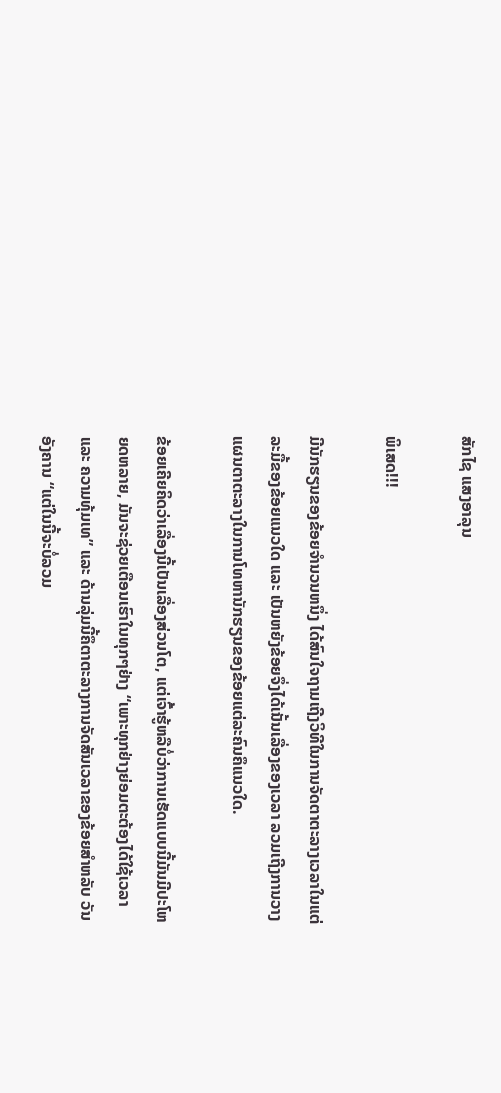ສັກໄຊ ແສງອາລຸນ

ພິເສດ!!!

ມີນັກຮຽນຂອງຂ້ອຍຈຳນວນຫນຶ່ງ ໄດ້ສົນໃຈຖາມເຖີງວິທີໃນການຈັດຕາຕະລາງເວລາໃນແຕ່ລະມື້ຂອງຂ້ອຍແນວໃດ ແລະ ເປັນຫຍັງຂ້ອຍຈຶ່ງໄດ້ເນັ້ນເລື່ອງຂອງເວລາ ລວມເຖີງການວາງແຜນຕາຕະລາງໃນການໂທຫານັກຮຽນຂອງຂ້ອຍແຕ່ລະຄົນຄຶແນວໃດ.

ຂ້ອຍເຄີຍຄິດວ່າເລື່ອງນີ້ເປັນເລື່ອງສ່ວນໂຕ, ແຕ່ເຈົ້າຮູ້ຫລືບໍ່ວ່າການເຮັດແບບນີ້ມັນມີປະໂຫຍດຫລາຍ, ມັນຈະຊ່ວຍເຕືອນເຮົາໃນທຸກໆຢ່າງ “ເພາະທຸກຢ່າງຍ່ອມຕະຕ້ອງໄດ້ໃຊ້ເວລາ ແລະ ຄວາມທຸ້ມເທ” ແລະ ດ້ານລຸ່ມນີ້ຄຶຕາຕະລາງການຈັດສັນເວລາຂອງຂ້ອຍສຳຫລັບ ວັນອັງຄານ “ແຕ່ໃນນີ້ຈະບໍ່ລວມ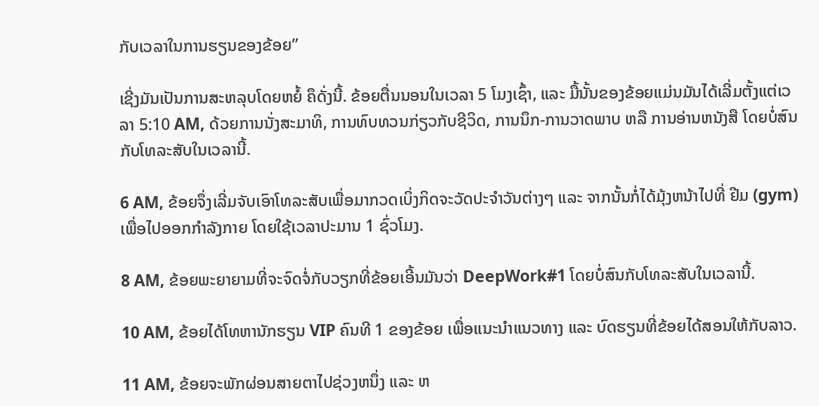ກັບເວລາໃນການຮຽນຂອງຂ້ອຍ”

ເຊີ່ງມັນເປັນການສະຫລຸບໂດຍຫຍໍ້ ຄຶດັ່ງນີ້. ຂ້ອຍຕື່ນນອນໃນເວລາ 5 ໂມງເຊົ້າ, ແລະ ມື້ນັ້ນຂອງຂ້ອຍແມ່ນມັນໄດ້ເລີ່ມຕັ້ງແຕ່ເວລາ 5:10 AM, ດ້ວຍການນັ່ງສະມາທິ, ການທົບທວນກ່ຽວກັບຊີວິດ, ການນຶກ-ການວາດພາບ ຫລື ການອ່ານຫນັງສື ໂດຍບໍ່ສົນກັບໂທລະສັບໃນເວລານີ້.

6 AM, ຂ້ອຍຈຶ່ງເລີ່ມຈັບເອົາໂທລະສັບເພື່ອມາກວດເບິ່ງກິດຈະວັດປະຈໍາວັນຕ່າງໆ ແລະ ຈາກນັ້ນກໍ່ໄດ້ມຸ້ງຫນ້າໄປທີ່ ຢີມ (gym) ເພື່ອໄປອອກກໍາລັງກາຍ ໂດຍໃຊ້ເວລາປະມານ 1 ຊົ່ວໂມງ.

8 AM, ຂ້ອຍພະຍາຍາມທີ່ຈະຈົດຈໍ່ກັບວຽກທີ່ຂ້ອຍເອີ້ນມັນວ່າ DeepWork#1 ໂດຍບໍ່ສົນກັບໂທລະສັບໃນເວລານີ້.

10 AM, ຂ້ອຍໄດ້ໂທຫານັກຮຽນ VIP ຄົນທີ 1 ຂອງຂ້ອຍ ເພື່ອແນະນໍາແນວທາງ ແລະ ບົດຮຽນທີ່ຂ້ອຍໄດ້ສອນໃຫ້ກັບລາວ.

11 AM, ຂ້ອຍຈະພັກຜ່ອນສາຍຕາໄປຊ່ວງຫນຶ່ງ ແລະ ຫ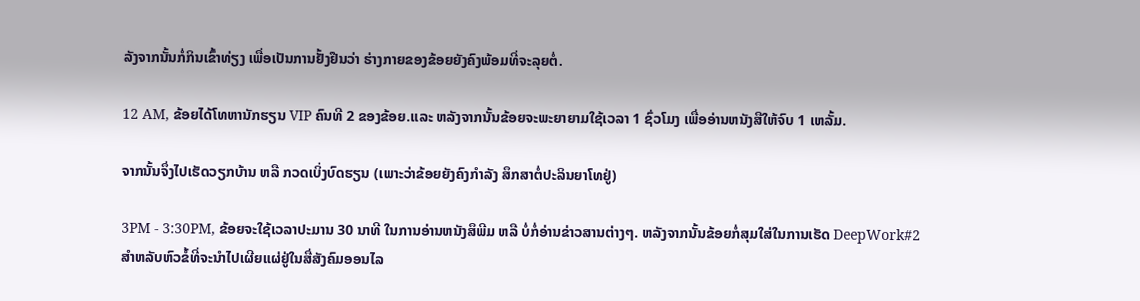ລັງຈາກນັ້ນກໍ່ກິນເຂົ້າທ່ຽງ ເພື່ອເປັນການຢັ້ງຢືນວ່າ ຮ່າງກາຍຂອງຂ້ອຍຍັງຄົງພ້ອມທີ່ຈະລຸຍຕໍ່.

12 AM, ຂ້ອຍໄດ້ໂທຫານັກຮຽນ VIP ຄົນທີ 2 ຂອງຂ້ອຍ.ແລະ ຫລັງຈາກນັ້ນຂ້ອຍຈະພະຍາຍາມໃຊ້ເວລາ 1 ຊົ່ວໂມງ ເພື່ອອ່ານຫນັງສືໃຫ້ຈົບ 1 ເຫລັ້ມ.

ຈາກນັ້ນຈຶ່ງໄປເຮັດວຽກບ້ານ ຫລື ກວດເບິ່ງບົດຮຽນ (ເພາະວ່າຂ້ອຍຍັງຄົງກຳລັງ ສຶກສາຕໍ່ປະລິນຍາໂທຢູ່)

3PM - 3:30PM, ຂ້ອຍຈະໃຊ້ເວລາປະມານ 30 ນາທີ ໃນການອ່ານຫນັງສຶພີມ ຫລື ບໍ່ກໍ່ອ່ານຂ່າວສານຕ່າງໆ. ຫລັງຈາກນັ້ນຂ້ອຍກໍ່ສຸມໃສ່ໃນການເຮັດ DeepWork#2 ສຳຫລັບຫົວຂໍ້ທີ່ຈະນຳໄປເຜີຍແຜ່ຢູ່ໃນສື່ສັງຄົມອອນໄລ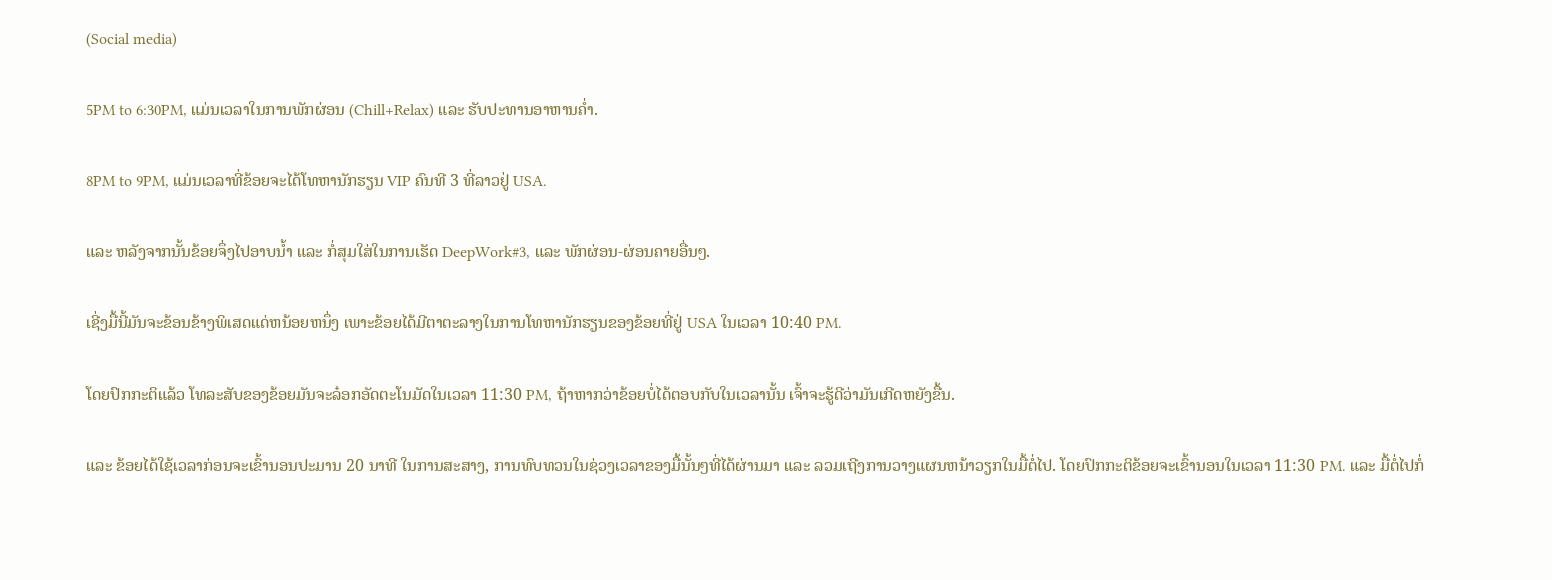(Social media)

5PM to 6:30PM, ແມ່ນເວລາໃນການພັກຜ່ອນ (Chill+Relax) ແລະ ຮັບປະທານອາຫານຄ່ຳ.

8PM to 9PM, ແມ່ນເວລາທີ່ຂ້ອຍຈະໄດ້ໂທຫານັກຮຽນ VIP ຄົນທີ 3 ທີ່ລາວຢູ່ USA.

ແລະ ຫລັງຈາກນັ້ນຂ້ອຍຈຶ່ງໄປອາບນ້ຳ ແລະ ກໍ່ສຸມໃສ່ໃນການເຮັດ DeepWork#3, ແລະ ພັກຜ່ອນ-ຜ່ອນຄາຍອື່ນໆ.

ເຊີ່ງມື້ນີ້ມັນຈະຂ້ອນຂ້າງພິເສດແດ່ຫນ້ອຍຫນຶ່ງ ເພາະຂ້ອຍໄດ້ມີຕາຕະລາງໃນການໂທຫານັກຮຽນຂອງຂ້ອຍທີ່ຢູ່ USA ໃນເວລາ 10:40 PM.

ໂດຍປົກກະຕິແລ້ວ ໂທລະສັບຂອງຂ້ອຍມັນຈະລ໋ອກອັດຕະໂນມັດໃນເວລາ 11:30 PM, ຖ້າຫາກວ່າຂ້ອຍບໍ່ໄດ້ຕອບກັບໃນເວລານັ້ນ ເຈົ້າຈະຮູ້ດີວ່າມັນເກີດຫຍັງຂື້ນ.

ແລະ ຂ້ອຍໄດ້ໃຊ້ເວລາກ່ອນຈະເຂົ້ານອນປະມານ 20 ນາທີ ໃນການສະສາງ, ການທົບທວນໃນຊ່ວງເວລາຂອງມື້ນັ້ນໆທີ່ໄດ້ຜ່ານມາ ແລະ ລວມເຖີງການວາງແຜນຫນ້າວຽກໃນມື້ຕໍ່ໄປ. ໂດຍປົກກະຕິຂ້ອຍຈະເຂົ້ານອນໃນເວລາ 11:30 PM. ແລະ ມື້ຕໍ່ໄປກໍ່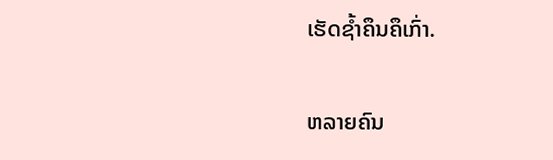ເຮັດຊ້ຳຄຶນຄຶເກົ່າ.

ຫລາຍຄົນ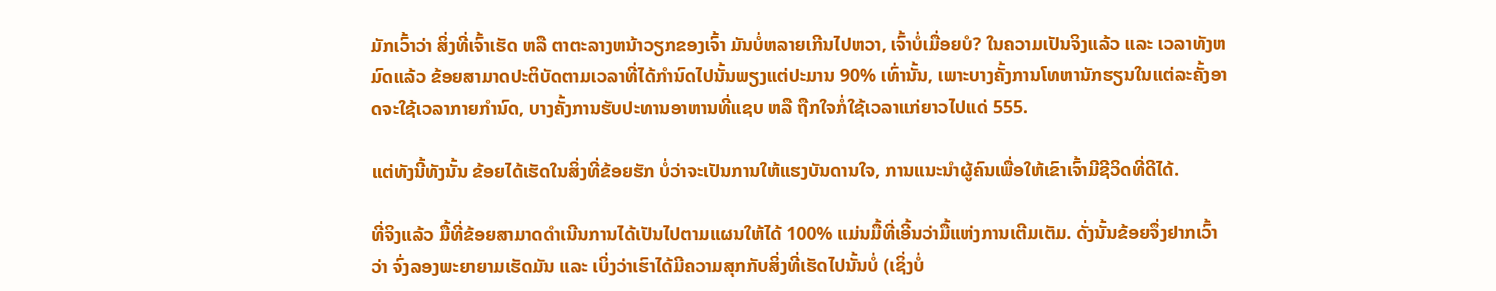ມັກເວົ້າວ່າ ສິ່ງທີ່ເຈົ້າເຮັດ ຫລື ຕາຕະລາງຫນ້າວຽກຂອງເຈົ້າ ມັນບໍ່ຫລາຍເກີນໄປຫວາ, ເຈົ້າບໍ່ເມື່ອຍບໍ? ໃນຄວາມເປັນຈິງແລ້ວ ແລະ ເວລາທັງຫມົດແລ້ວ ຂ້ອຍສາມາດປະຕິບັດຕາມເວລາທີ່ໄດ້ກຳນົດໄປນັ້ນພຽງແຕ່ປະມານ 90% ເທົ່ານັ້ນ, ເພາະບາງຄັ້ງການໂທຫານັກຮຽນໃນແຕ່ລະຄັ້ງອາດຈະໃຊ້ເວລາກາຍກຳນົດ, ບາງຄັ້ງການຮັບປະທານອາຫານທີ່ແຊບ ຫລື ຖືກໃຈກໍ່ໃຊ້ເວລາແກ່ຍາວໄປແດ່ 555.

ແຕ່ທັງນີ້ທັງນັ້ນ ຂ້ອຍໄດ້ເຮັດໃນສິ່ງທີ່ຂ້ອຍຮັກ ບໍ່ວ່າຈະເປັນການໃຫ້ແຮງບັນດານໃຈ, ການແນະນຳຜູ້ຄົນເພື່ອໃຫ້ເຂົາເຈົ້າມີຊີວິດທີ່ດີໄດ້.

ທີ່ຈິງແລ້ວ ມື້ທີ່ຂ້ອຍສາມາດດຳເນີນການໄດ້ເປັນໄປຕາມແຜນໃຫ້ໄດ້ 100% ແມ່ນມື້ທີ່ເອີ້ນວ່າມື້ແຫ່ງການເຕີມເຕັມ. ດັ່ງນັ້ນຂ້ອຍຈຶ່ງຢາກເວົ້າວ່າ ຈົ່ງລອງພະຍາຍາມເຮັດມັນ ແລະ ເບິ່ງວ່າເຮົາໄດ້ມີຄວາມສຸກກັບສິ່ງທີ່ເຮັດໄປນັ້ນບໍ່ (ເຊິ່ງບໍ່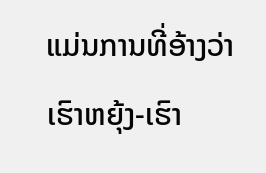ແມ່ນການທີ່ອ້າງວ່າເຮົາຫຍຸ້ງ-ເຮົາ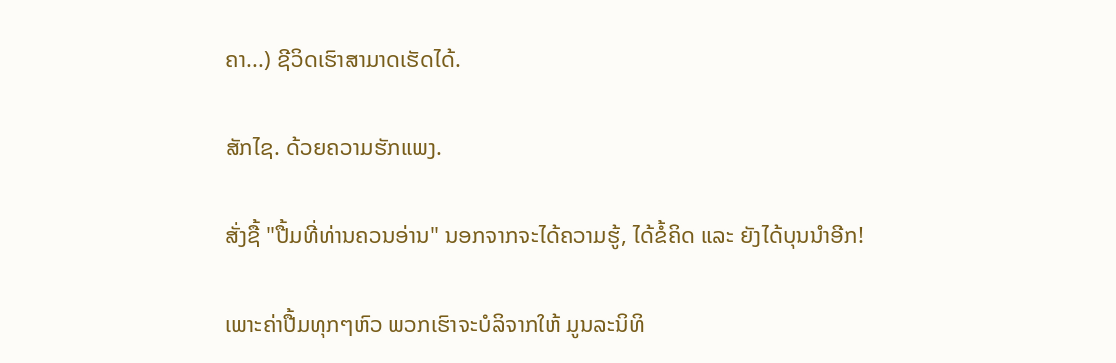ຄາ...) ຊີວິດເຮົາສາມາດເຮັດໄດ້.

ສັກໄຊ. ດ້ວຍຄວາມຮັກແພງ.

ສັ່ງຊື້ "ປື້ມທີ່ທ່ານຄວນອ່ານ" ນອກຈາກຈະໄດ້ຄວາມຮູ້, ໄດ້ຂໍ້ຄິດ ແລະ ຍັງໄດ້ບຸນນຳອີກ!

ເພາະຄ່າປື້ມທຸກໆຫົວ ພວກເຮົາຈະບໍລິຈາກໃຫ້ ມູນລະນິທິ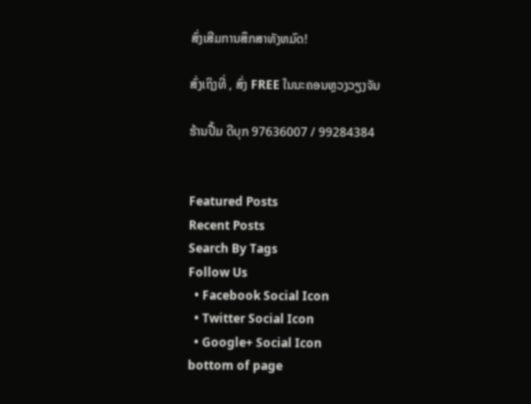ສົ່ງເສີມການສຶກສາທັງຫມົດ!

ສົ່ງເຖິງທີ່ , ສົ່ງ FREE ໃນນະຄອນຫຼວງວຽງຈັນ

ຮ້ານປື້ມ ດີບຸກ 97636007 / 99284384


Featured Posts
Recent Posts
Search By Tags
Follow Us
  • Facebook Social Icon
  • Twitter Social Icon
  • Google+ Social Icon
bottom of page